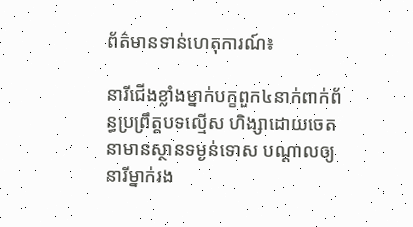ព័ត៌មានទាន់ហេតុការណ៍៖

នារីជើងខ្លាំងម្នាក់បក្ខពួក៤នាក់ពាក់ព័ន្ធប្រព្រឹត្តបទល្មើស ហិង្សាដោយចេតនាមានស្ថានទម្ងន់ទោស បណ្តាលឲ្យនារីម្នាក់រង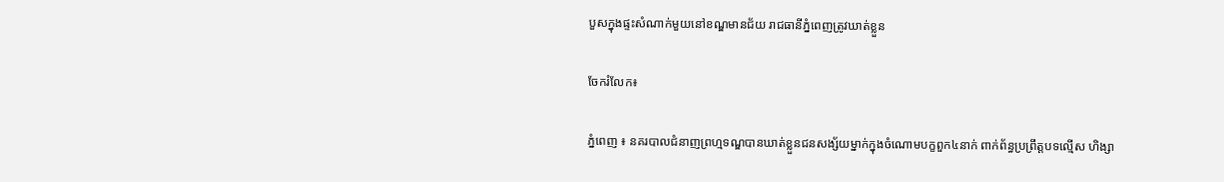បួសក្នុងផ្ទះសំណាក់មួយនៅខណ្ឌមានជ័យ រាជធានីភ្នំពេញត្រូវឃាត់ខ្លួន

ចែករំលែក៖

ភ្នំពេញ ៖ នគរបាលជំនាញព្រហ្មទណ្ឌបានឃាត់ខ្លួនជនសង្ស័យម្នាក់ក្នុងចំណោមបក្ខពួក៤នាក់ ពាក់ព័ន្ធប្រព្រឹត្តបទល្មើស ហិង្សា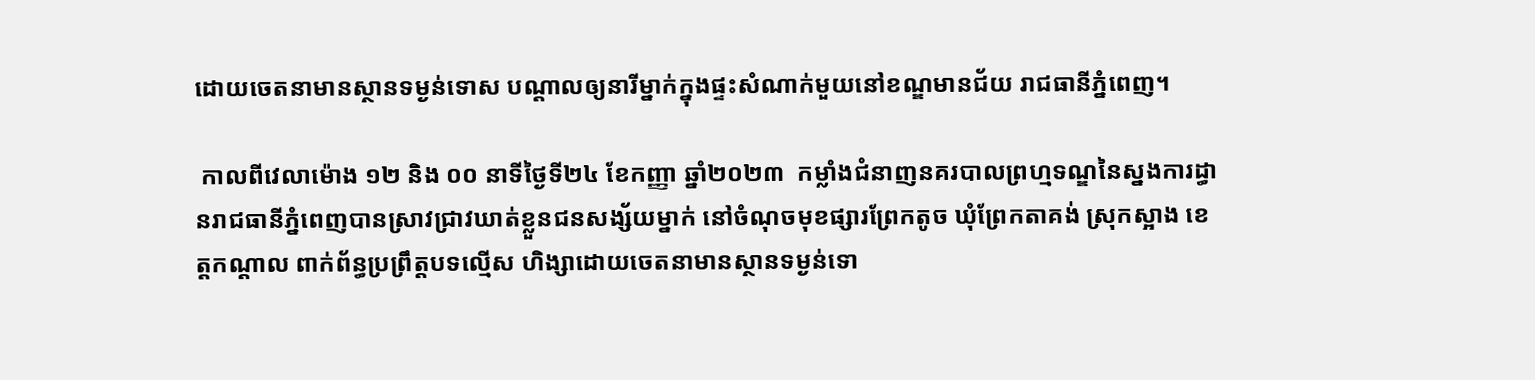ដោយចេតនាមានស្ថានទម្ងន់ទោស បណ្តាលឲ្យនារីម្នាក់ក្នុងផ្ទះសំណាក់មួយនៅខណ្ឌមានជ័យ រាជធានីភ្នំពេញ។

 កាលពីវេលាម៉ោង ១២ និង ០០ នាទីថ្ងៃទី២៤ ខែកញ្ញា ឆ្នាំ២០២៣  កម្លាំងជំនាញនគរបាលព្រហ្មទណ្ឌនៃស្នងការដ្ធានរាជធានីភ្នំពេញបានស្រាវជ្រាវឃាត់ខ្លួនជនសង្ស័យម្នាក់ នៅចំណុចមុខផ្សារព្រែកតូច ឃុំព្រែកតាគង់ ស្រុកស្អាង ខេត្តកណ្តាល ពាក់ព័ន្ធប្រព្រឹត្តបទល្មើស ហិង្សាដោយចេតនាមានស្ថានទម្ងន់ទោ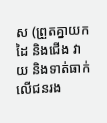ស (ព្រួតគ្នាយកដៃ និងជើង វាយ និងទាត់ធាក់លើជនរង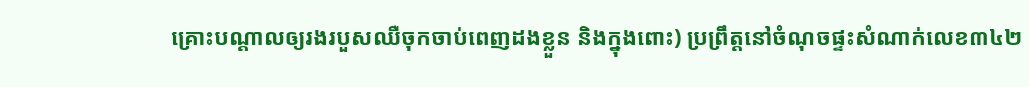គ្រោះបណ្តាលឲ្យរងរបួសឈឺចុកចាប់ពេញដងខ្លួន និងក្នុងពោះ) ប្រព្រឹត្តនៅចំណុចផ្ទះសំណាក់លេខ៣៤២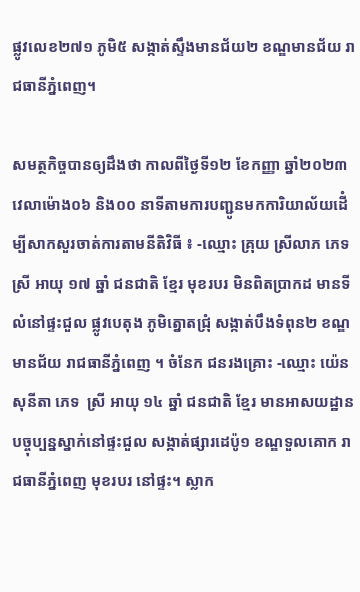ផ្លូវលេខ២៧១ ភូមិ៥ សង្កាត់ស្ទឹងមានជ័យ២ ខណ្ឌមានជ័យ រាជធានីភ្នំពេញ។

សមត្ថកិច្ចបានឲ្យដឹងថា កាលពីថ្ងៃទី១២ ខែកញ្ញា ឆ្នាំ២០២៣ វេលាម៉ោង០៦ និង០០ នាទីតាមការបញ្ជូនមកការិយាល័យដើំម្បីសាកសួរចាត់ការតាមនីតិវិធី ៖ -ឈ្មោះ គ្រុយ ស្រីលាភ ភេទ ស្រី អាយុ ១៧ ឆ្នាំ ជនជាតិ ខ្មែរ មុខរបរ មិនពិតប្រាកដ មានទីលំនៅផ្ទះជួល ផ្លូវបេតុង ភូមិត្នោតជ្រុំ សង្កាត់បឹងទំពុន២ ខណ្ឌមានជ័យ រាជធានីភ្នំពេញ ។ ចំនែក ជនរងគ្រោះ -ឈ្មោះ យ៉េន សុនីតា ភេទ  ស្រី អាយុ ១៤ ឆ្នាំ ជនជាតិ ខ្មែរ មានអាសយដ្ឋានបច្ចុប្បន្នស្នាក់នៅផ្ទះជួល សង្កាត់ផ្សារដេប៉ូ១ ខណ្ឌទួលគោក រាជធានីភ្នំពេញ មុខរបរ នៅផ្ទះ។ ស្លាក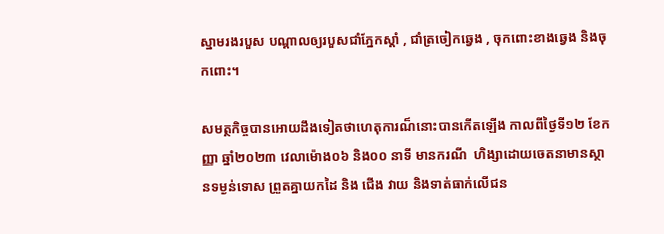ស្នាមរងរបួស បណ្តាលឲ្យរបួសជាំភ្នែកស្តាំ , ជាំត្រចៀកឆ្វេង , ចុកពោះខាងឆ្វេង និងចុកពោះ។

សមត្ថកិច្ចបានអោយដឹងទៀតថាហេតុការណ៏នោះបានកើតឡើង កាលពីថ្ងៃទី១២ ខែកញ្ញា ឆ្នាំ២០២៣ វេលាម៉ោង០៦ និង០០ នាទី មានករណី  ហិង្សាដោយចេតនាមានស្ថានទម្ងន់ទោស ព្រួតគ្នាយកដៃ និង ជើង វាយ និងទាត់ធាក់លើជន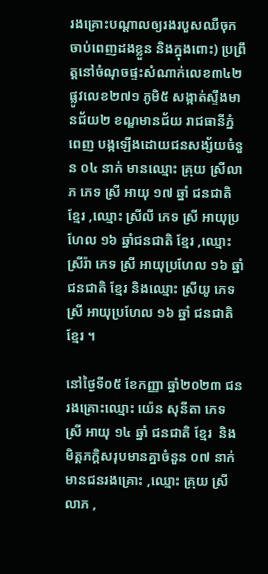រងគ្រោះបណ្តាលឲ្យរងរបួសឈឺចុកចាប់ពេញដងខ្លួន និងក្នុងពោះ) ប្រព្រឹត្តនៅចំណុចផ្ទះសំណាក់លេខ៣៤២ ផ្លូវលេខ២៧១ ភូមិ៥ សង្កាត់ស្ទឹងមានជ័យ២ ខណ្ឌមានជ័យ រាជធានីភ្នំពេញ បង្កឡើងដោយជនសង្ស័យចំនួន ០៤ នាក់ មានឈ្មោះ គ្រុយ ស្រីលាភ ភេទ ស្រី អាយុ ១៧ ឆ្នាំ ជនជាតិ ខ្មែរ ,ឈ្មោះ ស្រីលី ភេទ ស្រី អាយុប្រហែល ១៦ ឆ្នាំជនជាតិ ខ្មែរ ,ឈ្មោះ ស្រីរ៉ា ភេទ ស្រី អាយុប្រហែល ១៦ ឆ្នាំ ជនជាតិ ខ្មែរ និងឈ្មោះ ស្រីយូ ភេទ ស្រី អាយុប្រហែល ១៦ ឆ្នាំ ជនជាតិ ខ្មែរ ។

នៅថ្ងៃទី០៥ ខែកញ្ញា ឆ្នាំ២០២៣ ជនរងគ្រោះឈ្មោះ យ៉េន សុនីតា ភេទ  ស្រី អាយុ ១៤ ឆ្នាំ ជនជាតិ ខ្មែរ  និងមិត្តភក្តិសរុបមានគ្នាចំនួន ០៧ នាក់ មានជនរងគ្រោះ ,ឈ្មោះ គ្រុយ ស្រីលាភ ,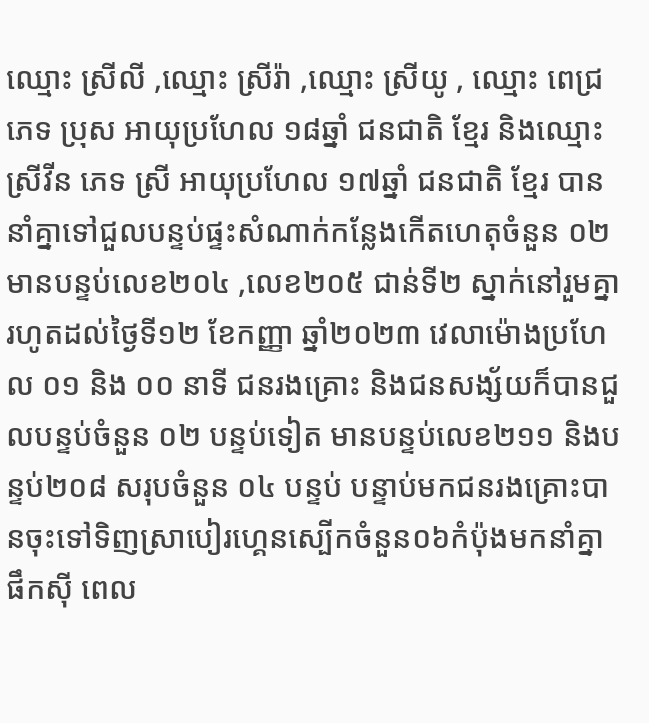ឈ្មោះ ស្រីលី ,ឈ្មោះ ស្រីរ៉ា ,ឈ្មោះ ស្រីយូ , ឈ្មោះ ពេជ្រ ភេទ ប្រុស អាយុប្រហែល ១៨ឆ្នាំ ជនជាតិ ខ្មែរ និងឈ្មោះ ស្រីវីន ភេទ ស្រី អាយុប្រហែល ១៧ឆ្នាំ ជនជាតិ ខ្មែរ បាននាំគ្នាទៅជួលបន្ទប់ផ្ទះសំណាក់កន្លែងកើតហេតុចំនួន ០២ មានបន្ទប់លេខ២០៤ ,លេខ២០៥ ជាន់ទី២ ស្នាក់នៅរួមគ្នា រហូតដល់ថ្ងៃទី១២ ខែកញ្ញា ឆ្នាំ២០២៣ វេលាម៉ោងប្រហែល ០១ និង ០០ នាទី ជនរងគ្រោះ និងជនសង្ស័យក៏បានជួលបន្ទប់ចំនួន ០២ បន្ទប់ទៀត មានបន្ទប់លេខ២១១ និងបន្ទប់២០៨ សរុបចំនួន ០៤ បន្ទប់ បន្ទាប់មកជនរងគ្រោះបានចុះទៅទិញស្រាបៀរហ្គេនស្បើកចំនួន០៦កំប៉ុងមកនាំគ្នាផឹកស៊ី ពេល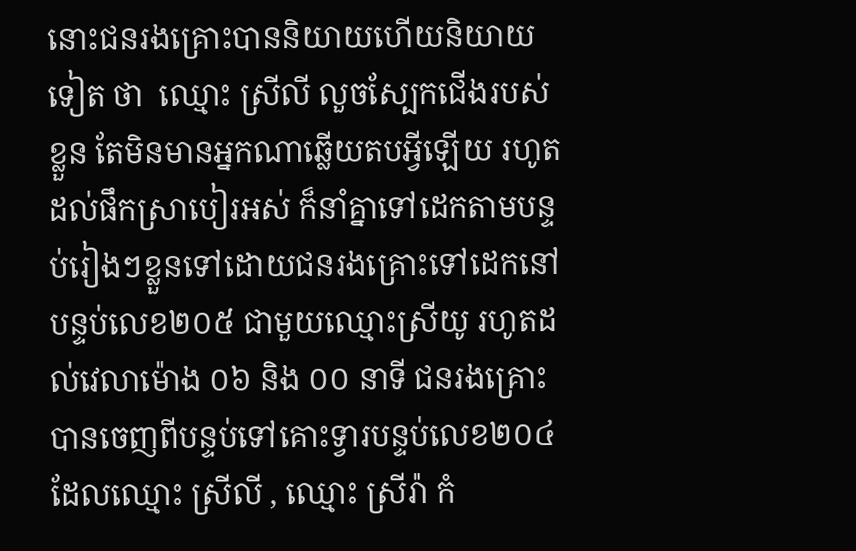នោះជនរងគ្រោះបាននិយាយហើយនិយាយទៀត ថា  ឈ្មោះ ស្រីលី លួចស្បែកជើងរបស់ខ្លួន តែមិនមានអ្នកណាឆ្លើយតបអ្វីឡើយ រហូតដល់ផឹកស្រាបៀរអស់ ក៏នាំគ្នាទៅដេកតាមបន្ទប់រៀងៗខ្លួនទៅដោយជនរងគ្រោះទៅដេកនៅបន្ទប់លេខ២០៥ ជាមួយឈ្មោះស្រីយូ រហូតដល់វេលាម៉ោង ០៦ និង ០០ នាទី ជនរងគ្រោះបានចេញពីបន្ទប់ទៅគោះទ្វារបន្ទប់លេខ២០៤ ដែលឈ្មោះ ស្រីលី , ឈ្មោះ ស្រីរ៉ា កំ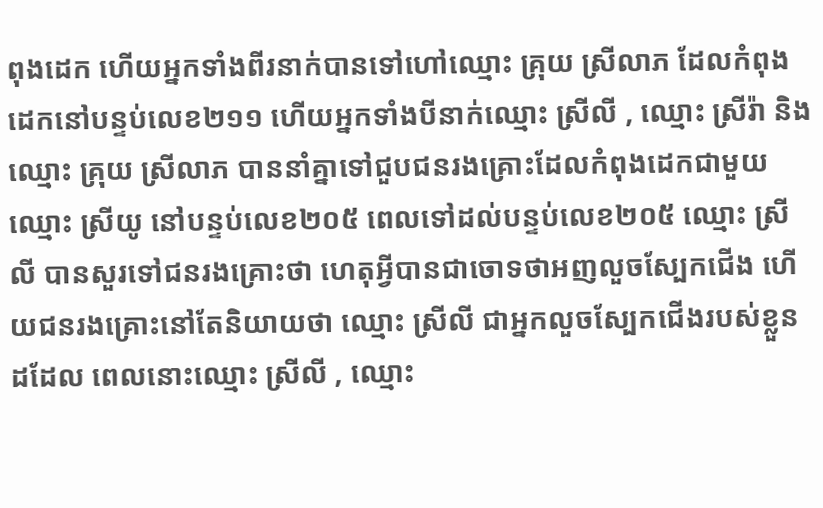ពុងដេក ហើយអ្នកទាំងពីរនាក់បានទៅហៅឈ្មោះ គ្រុយ ស្រីលាភ ដែលកំពុងដេកនៅបន្ទប់លេខ២១១ ហើយអ្នកទាំងបីនាក់ឈ្មោះ ស្រីលី , ឈ្មោះ ស្រីរ៉ា និងឈ្មោះ គ្រុយ ស្រីលាភ បាននាំគ្នាទៅជួបជនរងគ្រោះដែលកំពុងដេកជាមួយឈ្មោះ ស្រីយូ នៅបន្ទប់លេខ២០៥ ពេលទៅដល់បន្ទប់លេខ២០៥ ឈ្មោះ ស្រីលី បានសួរទៅជនរងគ្រោះថា ហេតុអ្វីបានជាចោទថាអញលួចស្បែកជើង ហើយជនរងគ្រោះនៅតែនិយាយថា ឈ្មោះ ស្រីលី ជាអ្នកលួចស្បែកជើងរបស់ខ្លួនដដែល ពេលនោះឈ្មោះ ស្រីលី , ឈ្មោះ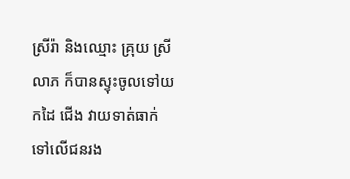ស្រីរ៉ា និងឈ្មោះ គ្រុយ ស្រីលាភ ក៏បានស្ទុះចូលទៅយកដៃ ជើង វាយទាត់ធាក់ទៅលើជនរង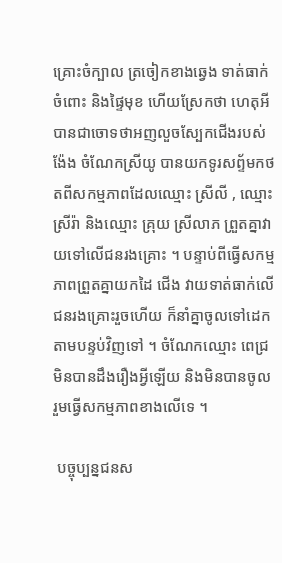គ្រោះចំក្បាល ត្រចៀកខាងឆ្វេង ទាត់ធាក់ចំពោះ និងផ្ទៃមុខ ហើយស្រែកថា ហេតុអីបានជាចោទថាអញលួចស្បែកជើងរបស់ង៉ែង ចំណែកស្រីយូ បានយកទូរសព្ទ័មកថតពីសកម្មភាពដែលឈ្មោះ ស្រីលី , ឈ្មោះ ស្រីរ៉ា និងឈ្មោះ គ្រុយ ស្រីលាភ ព្រួតគ្នាវាយទៅលើជនរងគ្រោះ ។ បន្ទាប់ពីធ្វើសកម្មភាពព្រួតគ្នាយកដៃ ជើង វាយទាត់ធាក់លើជនរងគ្រោះរួចហើយ ក៏នាំគ្នាចូលទៅដេកតាមបន្ទប់វិញទៅ ។ ចំណែកឈ្មោះ ពេជ្រ មិនបានដឹងរឿងអ្វីឡើយ និងមិនបានចូលរួមធ្វើសកម្មភាពខាងលើទេ ។

 បច្ចុប្បន្នជនស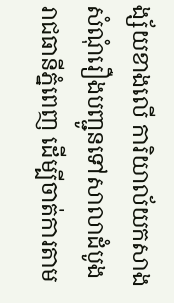ង្ស័យខាងលើ ការិយាល័យកសាងសំណុំរឿងបញ្ជូនទៅសាលាដំបូងរាជធានីភ្នំពេញ ដើម្បីចាត់ការតាម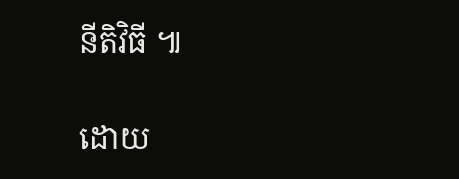នីតិវិធី ៕

ដោយ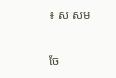៖ ស សម


ចែ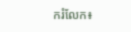ករំលែក៖